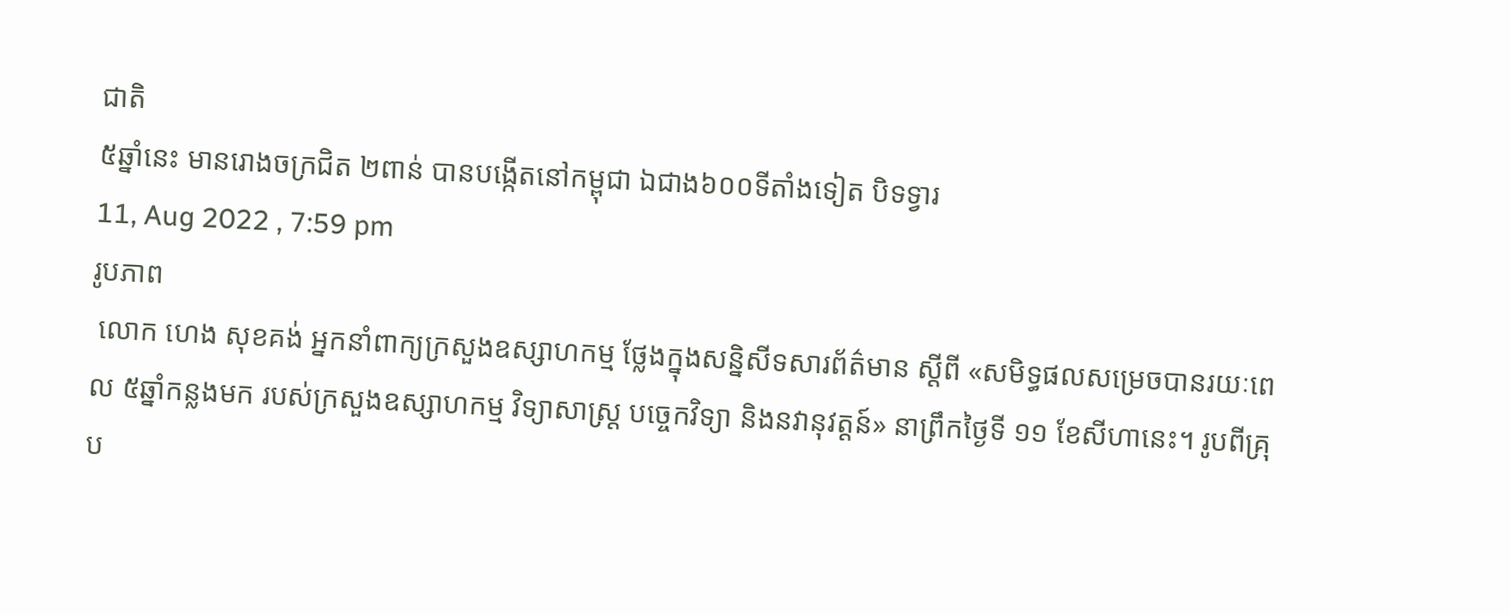ជាតិ
៥ឆ្នាំនេះ មានរោងចក្រជិត ២ពាន់ បានបង្កើតនៅកម្ពុជា ឯជាង៦០០ទីតាំងទៀត បិទទ្វារ
11, Aug 2022 , 7:59 pm
រូបភាព
 លោក ហេង សុខគង់ អ្នកនាំពាក្យក្រសួងឧស្សាហកម្ម ថ្លែងក្នុងសន្និសីទសារព័ត៌មាន ស្ដីពី «សមិទ្ធផលសម្រេចបានរយៈពេល ៥ឆ្នាំកន្លងមក របស់ក្រសួងឧស្សាហកម្ម វិទ្យាសាស្រ្ត បច្ចេកវិទ្យា និងនវានុវត្តន៍» នាព្រឹកថ្ងៃទី ១១ ខែសីហានេះ។ រូបពីគ្រុប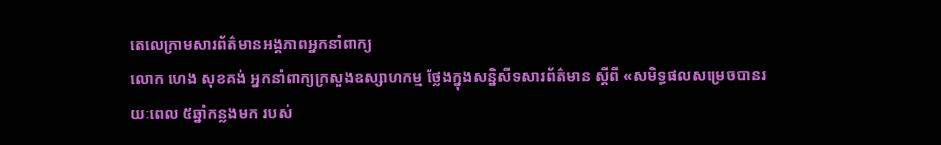តេលេក្រាមសារព័ត៌មានអង្គភាពអ្នកនាំពាក្យ
លោក ហេង សុខគង់ អ្នកនាំពាក្យក្រសួងឧស្សាហកម្ម ថ្លែងក្នុងសន្និសីទសារព័ត៌មាន ស្ដីពី «សមិទ្ធផលសម្រេចបានរយៈពេល ៥ឆ្នាំកន្លងមក របស់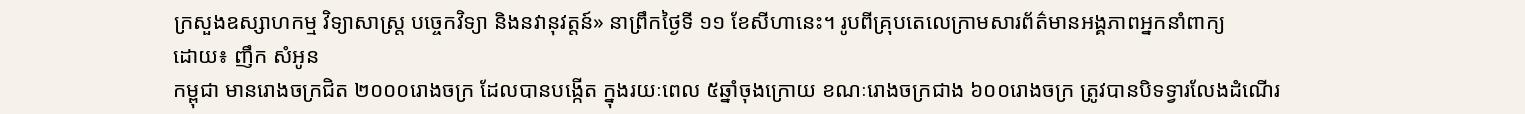ក្រសួងឧស្សាហកម្ម វិទ្យាសាស្រ្ត បច្ចេកវិទ្យា និងនវានុវត្តន៍» នាព្រឹកថ្ងៃទី ១១ ខែសីហានេះ។ រូបពីគ្រុបតេលេក្រាមសារព័ត៌មានអង្គភាពអ្នកនាំពាក្យ
ដោយ៖ ញឹក សំអូន
កម្ពុជា មានរោងចក្រជិត ២០០០រោងចក្រ ដែលបានបង្កើត ក្នុងរយៈពេល ៥ឆ្នាំចុងក្រោយ ខណៈរោងចក្រជាង ៦០០រោងចក្រ ត្រូវបានបិទទ្វារលែងដំណើរ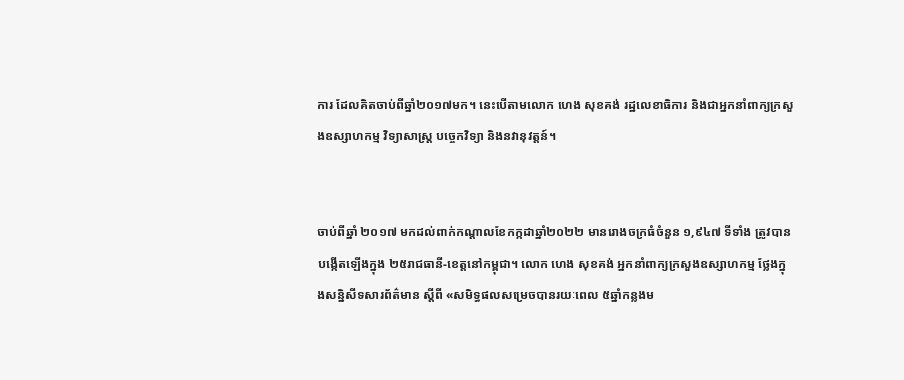ការ ដែលគិតចាប់ពីឆ្នាំ២០១៧មក។ នេះបើតាមលោក ហេង សុខគង់ រដ្ឋលេខាធិការ និងជាអ្នកនាំពាក្យក្រសួងឧស្សាហកម្ម វិទ្យាសាស្ត្រ បច្ចេកវិទ្យា និងនវានុវត្តន៍។


ចាប់ពីឆ្នាំ ២០១៧ មកដល់ពាក់កណ្ដាលខែកក្កដាឆ្នាំ២០២២ មានរោងចក្រធំចំនួន ១,៩៤៧ ទីទាំង ត្រូវបានបង្កើតឡើងក្នុង ២៥រាជធានី-ខេត្តនៅកម្ពុជា។ លោក ហេង សុខគង់ អ្នកនាំពាក្យក្រសួងឧស្សាហកម្ម ថ្លែងក្នុងសន្និសីទសារព័ត៌មាន ស្ដីពី «សមិទ្ធផលសម្រេចបានរយៈពេល ៥ឆ្នាំកន្លងម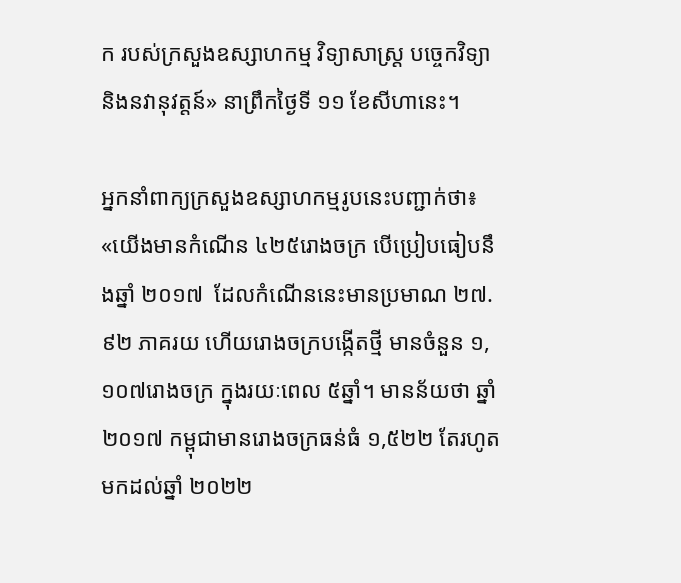ក របស់ក្រសួងឧស្សាហកម្ម វិទ្យាសាស្រ្ត បច្ចេកវិទ្យា និងនវានុវត្តន៍» នាព្រឹកថ្ងៃទី ១១ ខែសីហានេះ។

អ្នកនាំពាក្យក្រសួងឧស្សាហកម្មរូបនេះបញ្ជាក់ថា៖ «យើងមានកំណើន ៤២៥រោងចក្រ បើប្រៀបធៀបនឹងឆ្នាំ ២០១៧  ដែលកំណើននេះមានប្រមាណ ២៧.៩២ ភាគរយ ហើយរោងចក្របង្កើតថ្មី មានចំនួន ១,១០៧រោងចក្រ ក្នុងរយៈពេល ៥ឆ្នាំ។ មានន័យថា ឆ្នាំ ២០១៧ កម្ពុជាមានរោងចក្រធន់ធំ ១,៥២២ តែរហូតមកដល់ឆ្នាំ ២០២២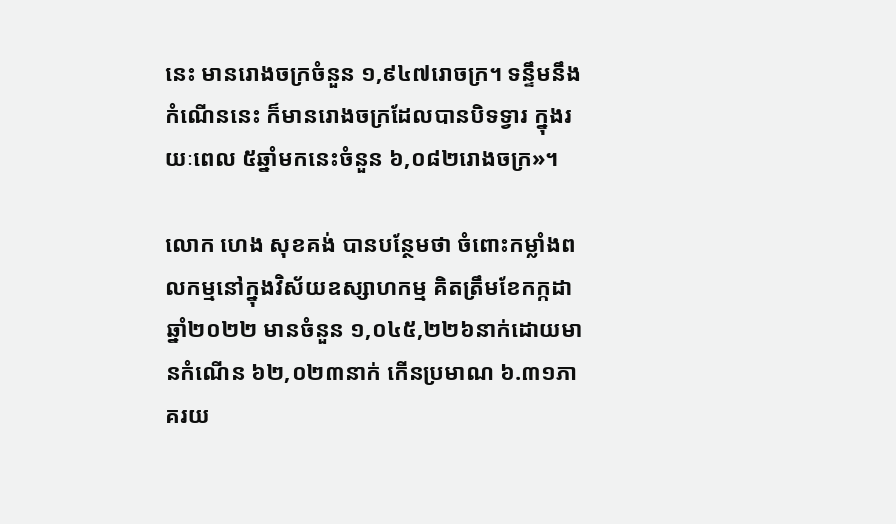នេះ មានរោងចក្រចំនួន ១,៩៤៧រោចក្រ។ ទន្ទឹមនឹងកំណើននេះ ក៏មានរោងចក្រដែលបានបិទទ្វារ ក្នុងរយៈពេល ៥ឆ្នាំមកនេះចំនួន ៦,០៨២រោងចក្រ»។

លោក ហេង សុខគង់ បានបន្ថែមថា ចំពោះកម្លាំងពលកម្មនៅក្នុងវិស័យឧស្សាហកម្ម គិតត្រឹមខែកក្កដា ឆ្នាំ២០២២ មានចំនួន ១,០៤៥,២២៦នាក់ដោយមានកំណើន ៦២,០២៣នាក់ កើនប្រមាណ ៦.៣១ភាគរយ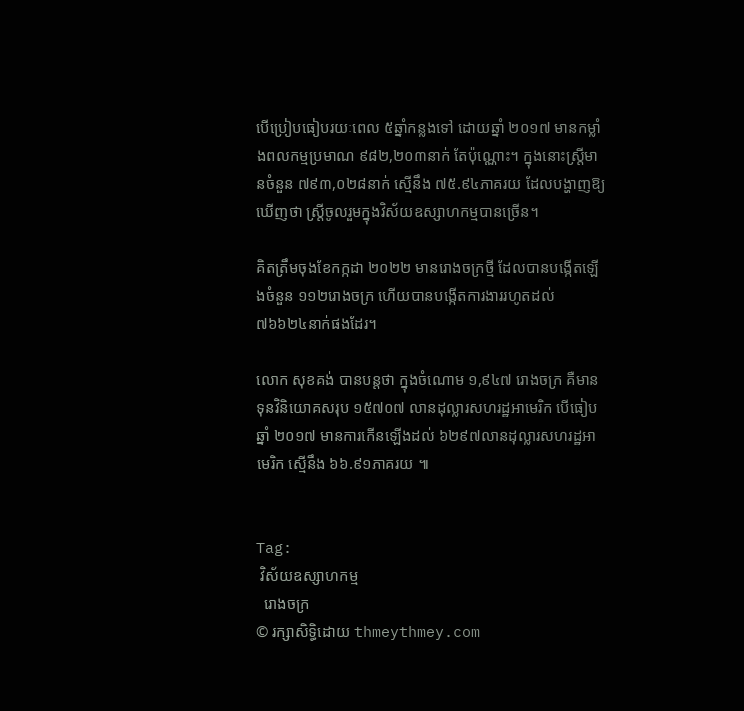បើប្រៀបធៀបរយៈពេល ៥ឆ្នាំកន្លងទៅ ដោយឆ្នាំ ២០១៧ មានកម្លាំងពលកម្មប្រមាណ ៩៨២,២០៣នាក់ តែប៉ុណ្ណោះ។ ក្នុងនោះស្ត្រីមានចំនួន ៧៩៣,០២៨នាក់ ស្មើនឹង ៧៥.៩៤ភាគរយ ដែលបង្ហាញឱ្យឃើញថា ស្រ្តីចូលរួមក្នុងវិស័យឧស្សាហកម្មបានច្រើន។

គិតត្រឹមចុងខែកក្កដា ២០២២ មានរោងចក្រថ្មី ដែលបានបង្កើតឡើងចំនួន ១១២រោងចក្រ ហើយបានបង្កើតការងាររហូតដល់ ៧៦៦២៤នាក់ផងដែរ។

លោក សុខគង់ បានបន្តថា ក្នុងចំណោម ១,៩៤៧ រោងចក្រ គឺមានទុនវិនិយោគសរុប ១៥៧០៧ លានដុល្លារសហរដ្ឋអាមេរិក បើធៀបឆ្នាំ ២០១៧ មានការកើនឡើងដល់ ៦២៩៧លានដុល្លារសហរដ្ឋអាមេរិក ស្មើនឹង ៦៦.៩១ភាគរយ ៕


Tag:
 វិស័យឧស្សាហកម្ម
  រោងចក្រ
© រក្សាសិទ្ធិដោយ thmeythmey.com